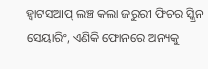ହ୍ୱାଟସଆପ୍ ଲଞ୍ଚ କଲା ଜରୁରୀ ଫିଚର ସ୍କ୍ରିନ ସେୟାରିଂ, ଏଣିକି ଫୋନରେ ଅନ୍ୟକୁ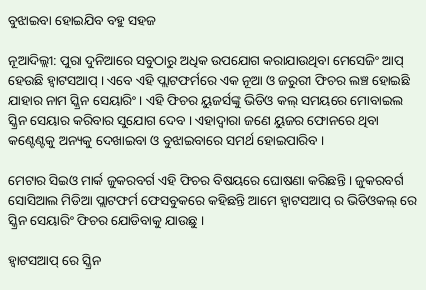ବୁଝାଇବା ହୋଇଯିବ ବହୁ ସହଜ

ନୂଆଦିଲ୍ଲୀ: ପୁରା ଦୁନିଆରେ ସବୁଠାରୁ ଅଧିକ ଉପଯୋଗ କରାଯାଉଥିବା ମେସେଜିଂ ଆପ୍ ହେଉଛି ହ୍ୱାଟସଆପ୍ । ଏବେ ଏହି ପ୍ଲାଟଫର୍ମରେ ଏକ ନୂଆ ଓ ଜରୁରୀ ଫିଚର ଲଞ୍ଚ ହୋଇଛି ଯାହାର ନାମ ସ୍କ୍ରିନ ସେୟାରିଂ । ଏହି ଫିଚର ୟୁଜର୍ସଙ୍କୁ ଭିଡିଓ କଲ୍ ସମୟରେ ମୋବାଇଲ ସ୍କ୍ରିନ ସେୟାର କରିବାର ସୁଯୋଗ ଦେବ । ଏହାଦ୍ୱାରା ଜଣେ ୟୁଜର ଫୋନରେ ଥିବା କଣ୍ଟେଣ୍ଟକୁ ଅନ୍ୟକୁ ଦେଖାଇବା ଓ ବୁଝାଇବାରେ ସମର୍ଥ ହୋଇପାରିବ ।

ମେଟାର ସିଇଓ ମାର୍କ ଜୁକରବର୍ଗ ଏହି ଫିଚର ବିଷୟରେ ଘୋଷଣା କରିଛନ୍ତି । ଜୁକରବର୍ଗ ସୋସିଆଲ ମିଡିଆ ପ୍ଲାଟଫର୍ମ ଫେସବୁକରେ କହିଛନ୍ତି ଆମେ ହ୍ୱାଟସଆପ୍ ର ଭିଡିଓକଲ୍ ରେ ସ୍କ୍ରିନ ସେୟାରିଂ ଫିଚର ଯୋଡିବାକୁ ଯାଉଛୁ ।

ହ୍ୱାଟସଆପ୍ ରେ ସ୍କ୍ରିନ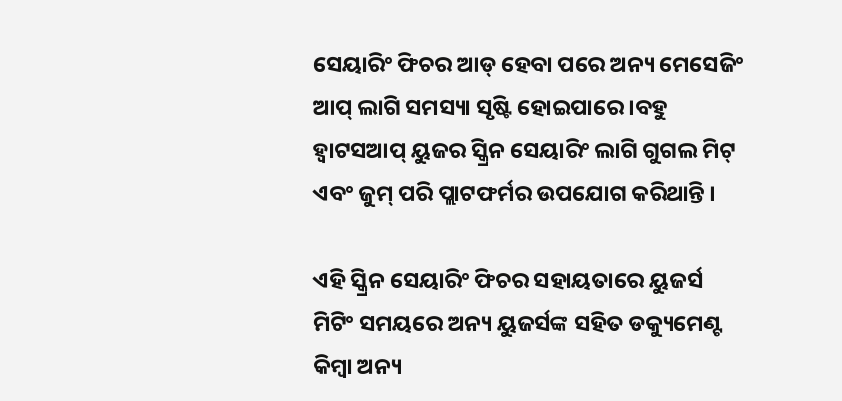ସେୟାରିଂ ଫିଚର ଆଡ୍ ହେବା ପରେ ଅନ୍ୟ ମେସେଜିଂ ଆପ୍ ଲାଗି ସମସ୍ୟା ସୃଷ୍ଟି ହୋଇପାରେ ।ବହୁ ହ୍ୱାଟସଆପ୍ ୟୁଜର ସ୍କ୍ରିନ ସେୟାରିଂ ଲାଗି ଗୁଗଲ ମିଟ୍ ଏବଂ ଜୁମ୍ ପରି ପ୍ଲାଟଫର୍ମର ଉପଯୋଗ କରିଥାନ୍ତି ।

ଏହି ସ୍କ୍ରିନ ସେୟାରିଂ ଫିଚର ସହାୟତାରେ ୟୁଜର୍ସ ମିଟିଂ ସମୟରେ ଅନ୍ୟ ୟୁଜର୍ସଙ୍କ ସହିତ ଡକ୍ୟୁମେଣ୍ଟ କିମ୍ବା ଅନ୍ୟ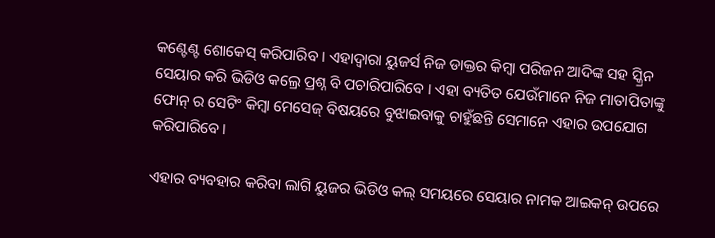କଣ୍ଟେଣ୍ଟ ଶୋକେସ୍ କରିପାରିବ । ଏହାଦ୍ୱାରା ୟୁଜର୍ସ ନିଜ ଡାକ୍ତର କିମ୍ବା ପରିଜନ ଆଦିଙ୍କ ସହ ସ୍କ୍ରିନ ସେୟାର କରି ଭିଡିଓ କଲ୍ରେ ପ୍ରଶ୍ନ ବି ପଚାରିପାରିବେ । ଏହା ବ୍ୟତିତ ଯେଉଁମାନେ ନିଜ ମାତାପିତାଙ୍କୁ ଫୋନ୍ ର ସେଟିଂ କିମ୍ବା ମେସେଜ୍ ବିଷୟରେ ବୁଝାଇବାକୁ ଚାହୁଁଛନ୍ତି ସେମାନେ ଏହାର ଉପଯୋଗ କରିପାରିବେ ।

ଏହାର ବ୍ୟବହାର କରିବା ଲାଗି ୟୁଜର ଭିଡିଓ କଲ୍ ସମୟରେ ସେୟାର ନାମକ ଆଇକନ୍ ଉପରେ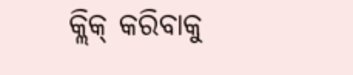କ୍ଲିକ୍ କରିବାକୁ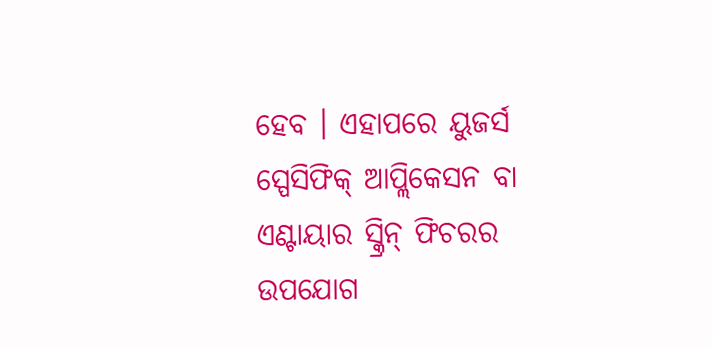ହେବ । ଏହାପରେ ୟୁଜର୍ସ ସ୍ପେସିଫିକ୍ ଆପ୍ଲିକେସନ ବା ଏଣ୍ଟାୟାର ସ୍କ୍ରିନ୍ ଫିଚରର ଉପଯୋଗ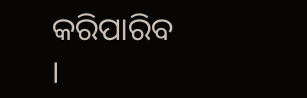କରିପାରିବ ।